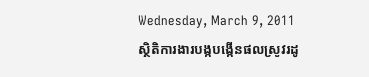Wednesday, March 9, 2011
ស្ថិតិការងារបង្កបង្កើនផលស្រូវរដូ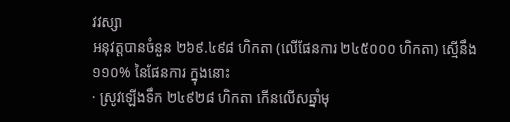វវស្សា
អនុវត្តបានចំនួន ២៦៩.៤៩៨ ហិកតា (លើផែនការ ២៤៥០០០ ហិកតា) ស្មើនឹង ១១០% នៃផែនការ ក្នុងនោះ
· ស្រូវឡើងទឹក ២៤៩២៨ ហិកតា កើនលើសឆ្នាំមុ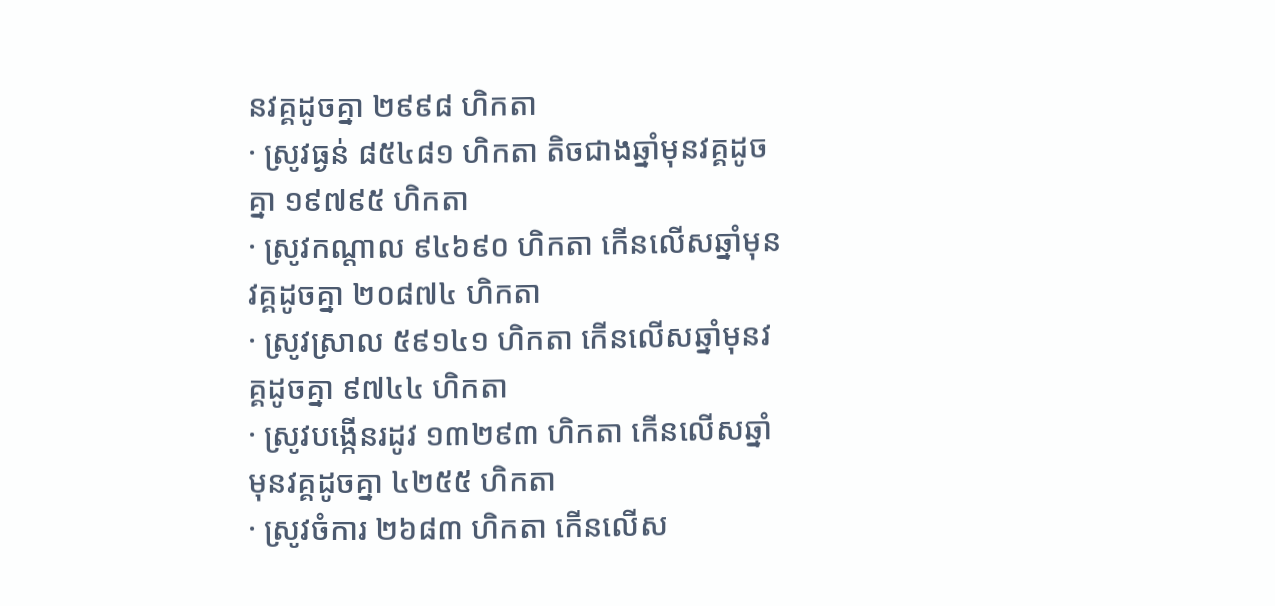នវគ្គដូចគ្នា ២៩៩៨ ហិកតា
· ស្រូវធ្ងន់ ៨៥៤៨១ ហិកតា តិចជាងឆ្នាំមុនវគ្គដូចគ្នា ១៩៧៩៥ ហិកតា
· ស្រូវកណ្តាល ៩៤៦៩០ ហិកតា កើនលើសឆ្នាំមុនវគ្គដូចគ្នា ២០៨៧៤ ហិកតា
· ស្រូវស្រាល ៥៩១៤១ ហិកតា កើនលើសឆ្នាំមុនវគ្គដូចគ្នា ៩៧៤៤ ហិកតា
· ស្រូវបង្កើនរដូវ ១៣២៩៣ ហិកតា កើនលើសឆ្នាំមុនវគ្គដូចគ្នា ៤២៥៥ ហិកតា
· ស្រូវចំការ ២៦៨៣ ហិកតា កើនលើស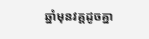ឆ្នាំមុនវគ្គដូចគ្នា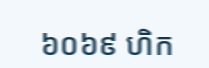៦០៦៩ ហិក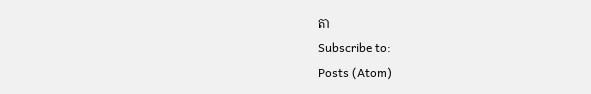តា
Subscribe to:
Posts (Atom)